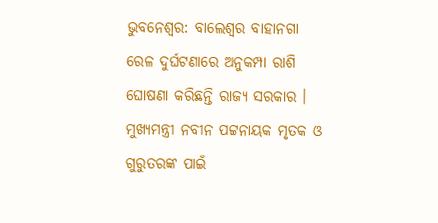ଭୁବନେଶ୍ବର: ବାଲେଶ୍ଵର ବାହାନଗା ରେଳ ଦୁର୍ଘଟଣାରେ ଅନୁକମ୍ପା ରାଶି ଘୋଷଣା କରିଛନ୍ତି ରାଜ୍ୟ ସରକାର । ମୁଖ୍ୟମନ୍ତ୍ରୀ ନବୀନ ପଟ୍ଟନାୟକ ମୃତକ ଓ ଗୁରୁତରଙ୍କ ପାଇଁ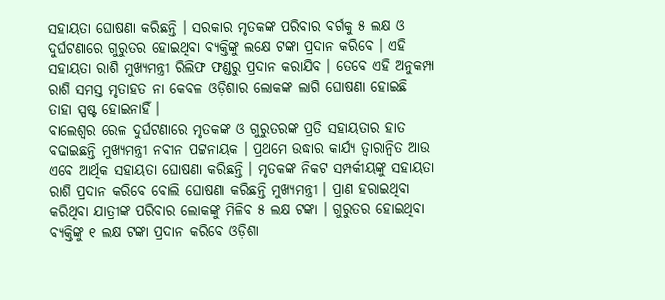ସହାୟତା ଘୋଷଣା କରିଛନ୍ତି । ସରକାର ମୃତକଙ୍କ ପରିବାର ବର୍ଗକୁ ୫ ଲକ୍ଷ ଓ ଦୁର୍ଘଟଣାରେ ଗୁରୁତର ହୋଇଥିବା ବ୍ୟକ୍ତିଙ୍କୁ ଲକ୍ଷେ ଟଙ୍କା ପ୍ରଦାନ କରିବେ । ଏହି ସହାୟତା ରାଶି ମୁଖ୍ୟମନ୍ତ୍ରୀ ରିଲିଫ ଫଣ୍ଡରୁ ପ୍ରଦାନ କରାଯିବ । ତେବେ ଏହି ଅନୁକମ୍ପା ରାଶି ସମସ୍ତ ମୃତାହତ ନା କେବଳ ଓଡ଼ିଶାର ଲୋକଙ୍କ ଲାଗି ଘୋଷଣା ହୋଇଛି ତାହା ସ୍ପଷ୍ଟ ହୋଇନାହିଁ ।
ବାଲେଶ୍ଵର ରେଳ ଦୁର୍ଘଟଣାରେ ମୃତକଙ୍କ ଓ ଗୁରୁତରଙ୍କ ପ୍ରତି ସହାୟତାର ହାତ ବଢାଇଛନ୍ତି ମୁଖ୍ୟମନ୍ତ୍ରୀ ନବୀନ ପଟ୍ଟନାୟକ । ପ୍ରଥମେ ଉଦ୍ଧାର କାର୍ଯ୍ୟ ତ୍ବାରାନ୍ବିତ ଆଉ ଏବେ ଆର୍ଥିକ ସହାୟତା ଘୋଷଣା କରିଛନ୍ତି । ମୃତକଙ୍କ ନିକଟ ସମ୍ପର୍କୀୟଙ୍କୁ ସହାୟତା ରାଶି ପ୍ରଦାନ କରିବେ ବୋଲି ଘୋଷଣା କରିଛନ୍ତି ମୁଖ୍ୟମନ୍ତ୍ରୀ । ପ୍ରାଣ ହରାଇଥିବା କରିଥିବା ଯାତ୍ରୀଙ୍କ ପରିବାର ଲୋକଙ୍କୁ ମିଳିବ ୫ ଲକ୍ଷ ଟଙ୍କା । ଗୁରୁତର ହୋଇଥିବା ବ୍ୟକ୍ତିଙ୍କୁ ୧ ଲକ୍ଷ ଟଙ୍କା ପ୍ରଦାନ କରିବେ ଓଡ଼ିଶା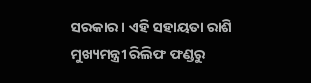ସରକାର । ଏହି ସହାୟତା ରାଶି ମୁଖ୍ୟମନ୍ତ୍ରୀ ରିଲିଫ ଫଣ୍ଡରୁ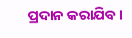ପ୍ରଦାନ କରାଯିବ ।